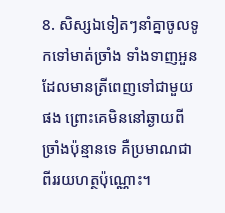8. សិស្សឯទៀតៗនាំគ្នាចូលទូកទៅមាត់ច្រាំង ទាំងទាញអួនដែលមានត្រីពេញទៅជាមួយផង ព្រោះគេមិននៅឆ្ងាយពីច្រាំងប៉ុន្មានទេ គឺប្រមាណជាពីររយហត្ថប៉ុណ្ណោះ។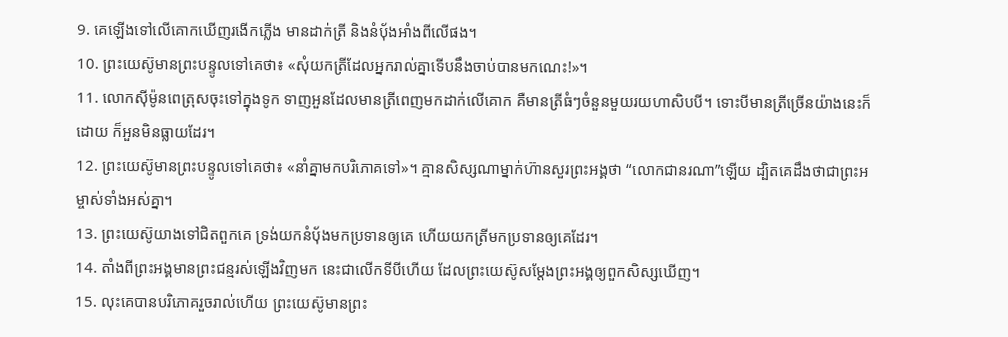9. គេឡើងទៅលើគោកឃើញរងើកភ្លើង មានដាក់ត្រី និងនំប៉័ងអាំងពីលើផង។
10. ព្រះយេស៊ូមានព្រះបន្ទូលទៅគេថា៖ «សុំយកត្រីដែលអ្នករាល់គ្នាទើបនឹងចាប់បានមកណេះ!»។
11. លោកស៊ីម៉ូនពេត្រុសចុះទៅក្នុងទូក ទាញអួនដែលមានត្រីពេញមកដាក់លើគោក គឺមានត្រីធំៗចំនួនមួយរយហាសិបបី។ ទោះបីមានត្រីច្រើនយ៉ាងនេះក៏ដោយ ក៏អួនមិនធ្លាយដែរ។
12. ព្រះយេស៊ូមានព្រះបន្ទូលទៅគេថា៖ «នាំគ្នាមកបរិភោគទៅ»។ គ្មានសិស្សណាម្នាក់ហ៊ានសួរព្រះអង្គថា “លោកជានរណា”ឡើយ ដ្បិតគេដឹងថាជាព្រះអម្ចាស់ទាំងអស់គ្នា។
13. ព្រះយេស៊ូយាងទៅជិតពួកគេ ទ្រង់យកនំប៉័ងមកប្រទានឲ្យគេ ហើយយកត្រីមកប្រទានឲ្យគេដែរ។
14. តាំងពីព្រះអង្គមានព្រះជន្មរស់ឡើងវិញមក នេះជាលើកទីបីហើយ ដែលព្រះយេស៊ូសម្តែងព្រះអង្គឲ្យពួកសិស្សឃើញ។
15. លុះគេបានបរិភោគរួចរាល់ហើយ ព្រះយេស៊ូមានព្រះ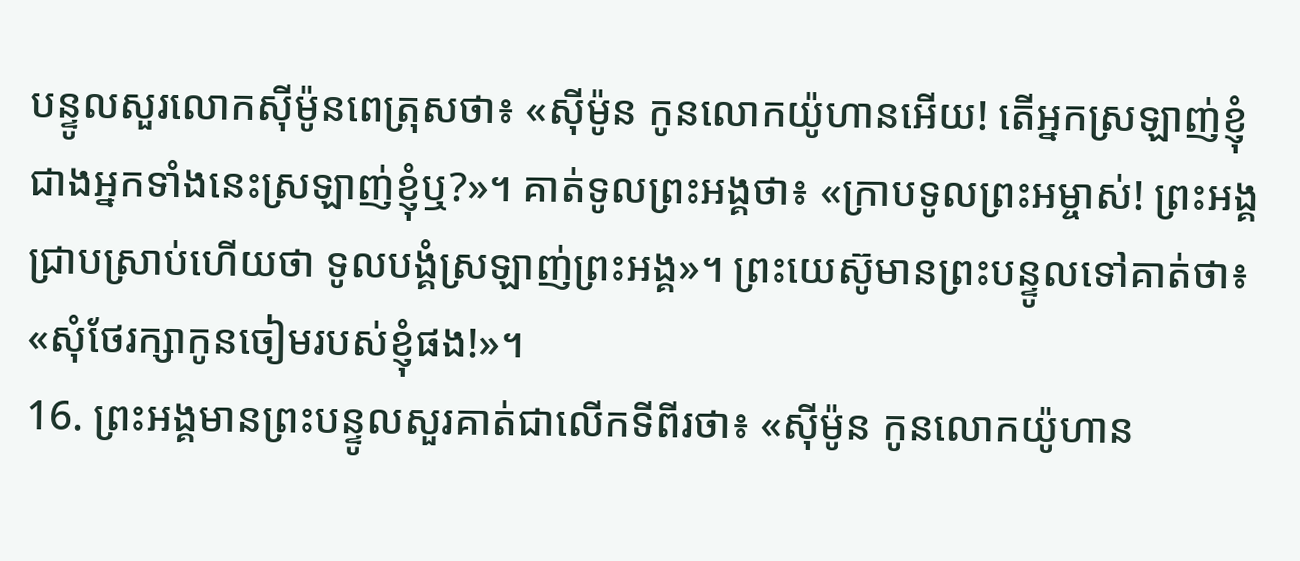បន្ទូលសួរលោកស៊ីម៉ូនពេត្រុសថា៖ «ស៊ីម៉ូន កូនលោកយ៉ូហានអើយ! តើអ្នកស្រឡាញ់ខ្ញុំ ជាងអ្នកទាំងនេះស្រឡាញ់ខ្ញុំឬ?»។ គាត់ទូលព្រះអង្គថា៖ «ក្រាបទូលព្រះអម្ចាស់! ព្រះអង្គជ្រាបស្រាប់ហើយថា ទូលបង្គំស្រឡាញ់ព្រះអង្គ»។ ព្រះយេស៊ូមានព្រះបន្ទូលទៅគាត់ថា៖ «សុំថែរក្សាកូនចៀមរបស់ខ្ញុំផង!»។
16. ព្រះអង្គមានព្រះបន្ទូលសួរគាត់ជាលើកទីពីរថា៖ «ស៊ីម៉ូន កូនលោកយ៉ូហាន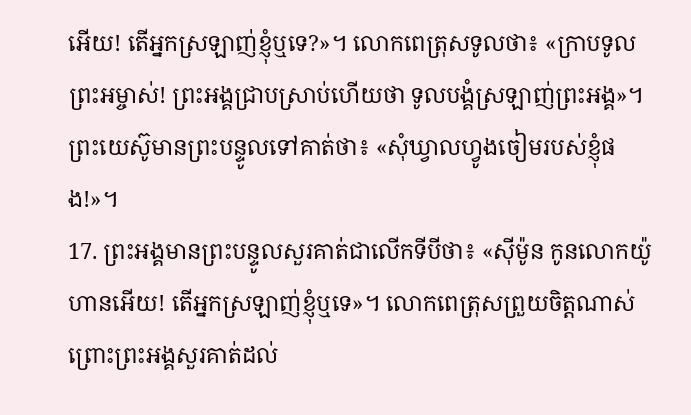អើយ! តើអ្នកស្រឡាញ់ខ្ញុំឬទេ?»។ លោកពេត្រុសទូលថា៖ «ក្រាបទូលព្រះអម្ចាស់! ព្រះអង្គជ្រាបស្រាប់ហើយថា ទូលបង្គំស្រឡាញ់ព្រះអង្គ»។ ព្រះយេស៊ូមានព្រះបន្ទូលទៅគាត់ថា៖ «សុំឃ្វាលហ្វូងចៀមរបស់ខ្ញុំផង!»។
17. ព្រះអង្គមានព្រះបន្ទូលសួរគាត់ជាលើកទីបីថា៖ «ស៊ីម៉ូន កូនលោកយ៉ូហានអើយ! តើអ្នកស្រឡាញ់ខ្ញុំឬទេ»។ លោកពេត្រុសព្រួយចិត្តណាស់ ព្រោះព្រះអង្គសួរគាត់ដល់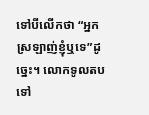ទៅបីលើកថា “អ្នកស្រឡាញ់ខ្ញុំឬទេ”ដូច្នេះ។ លោកទូលតបទៅ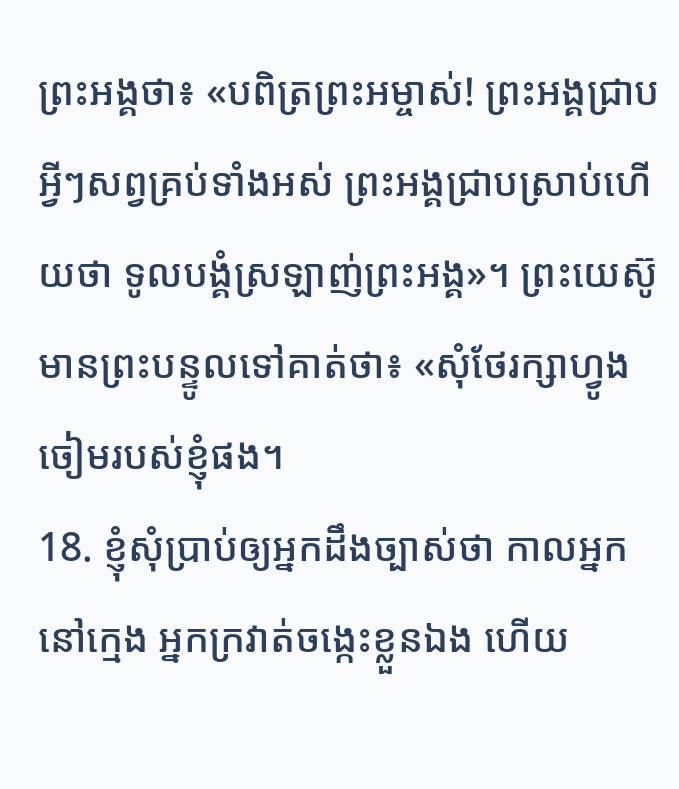ព្រះអង្គថា៖ «បពិត្រព្រះអម្ចាស់! ព្រះអង្គជ្រាបអ្វីៗសព្វគ្រប់ទាំងអស់ ព្រះអង្គជ្រាបស្រាប់ហើយថា ទូលបង្គំស្រឡាញ់ព្រះអង្គ»។ ព្រះយេស៊ូមានព្រះបន្ទូលទៅគាត់ថា៖ «សុំថែរក្សាហ្វូងចៀមរបស់ខ្ញុំផង។
18. ខ្ញុំសុំប្រាប់ឲ្យអ្នកដឹងច្បាស់ថា កាលអ្នកនៅក្មេង អ្នកក្រវាត់ចង្កេះខ្លួនឯង ហើយ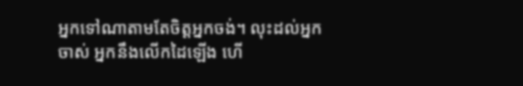អ្នកទៅណាតាមតែចិត្តអ្នកចង់។ លុះដល់អ្នកចាស់ អ្នកនឹងលើកដៃឡើង ហើ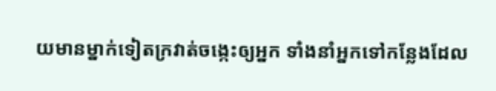យមានម្នាក់ទៀតក្រវាត់ចង្កេះឲ្យអ្នក ទាំងនាំអ្នកទៅកន្លែងដែល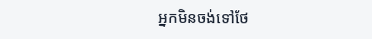អ្នកមិនចង់ទៅថែ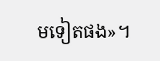មទៀតផង»។